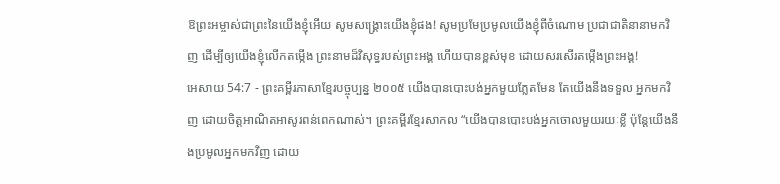ឱព្រះអម្ចាស់ជាព្រះនៃយើងខ្ញុំអើយ សូមសង្គ្រោះយើងខ្ញុំផង! សូមប្រមែប្រមូលយើងខ្ញុំពីចំណោម ប្រជាជាតិនានាមកវិញ ដើម្បីឲ្យយើងខ្ញុំលើកតម្កើង ព្រះនាមដ៏វិសុទ្ធរបស់ព្រះអង្គ ហើយបានខ្ពស់មុខ ដោយសរសើរតម្កើងព្រះអង្គ!
អេសាយ 54:7 - ព្រះគម្ពីរភាសាខ្មែរបច្ចុប្បន្ន ២០០៥ យើងបានបោះបង់អ្នកមួយភ្លែតមែន តែយើងនឹងទទួល អ្នកមកវិញ ដោយចិត្តអាណិតអាសូរពន់ពេកណាស់។ ព្រះគម្ពីរខ្មែរសាកល “យើងបានបោះបង់អ្នកចោលមួយរយៈខ្លី ប៉ុន្តែយើងនឹងប្រមូលអ្នកមកវិញ ដោយ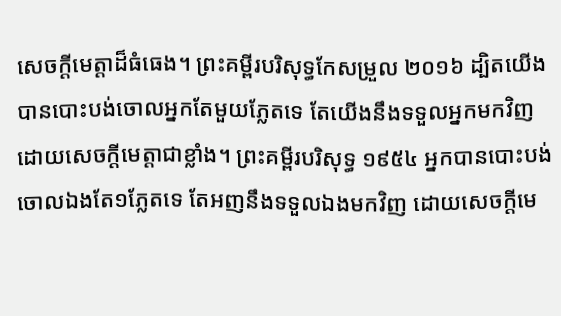សេចក្ដីមេត្តាដ៏ធំធេង។ ព្រះគម្ពីរបរិសុទ្ធកែសម្រួល ២០១៦ ដ្បិតយើងបានបោះបង់ចោលអ្នកតែមួយភ្លែតទេ តែយើងនឹងទទួលអ្នកមកវិញ ដោយសេចក្ដីមេត្តាជាខ្លាំង។ ព្រះគម្ពីរបរិសុទ្ធ ១៩៥៤ អ្នកបានបោះបង់ចោលឯងតែ១ភ្លែតទេ តែអញនឹងទទួលឯងមកវិញ ដោយសេចក្ដីមេ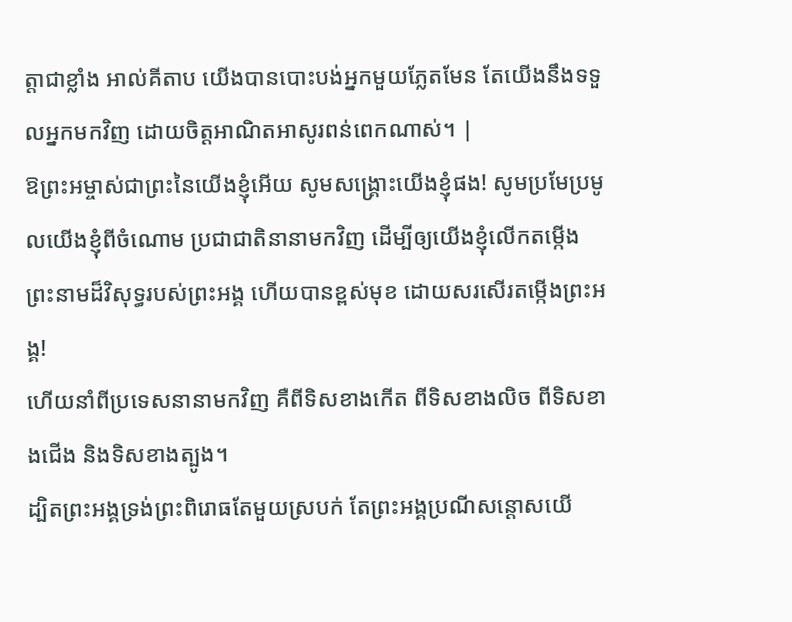ត្តាជាខ្លាំង អាល់គីតាប យើងបានបោះបង់អ្នកមួយភ្លែតមែន តែយើងនឹងទទួលអ្នកមកវិញ ដោយចិត្តអាណិតអាសូរពន់ពេកណាស់។ |
ឱព្រះអម្ចាស់ជាព្រះនៃយើងខ្ញុំអើយ សូមសង្គ្រោះយើងខ្ញុំផង! សូមប្រមែប្រមូលយើងខ្ញុំពីចំណោម ប្រជាជាតិនានាមកវិញ ដើម្បីឲ្យយើងខ្ញុំលើកតម្កើង ព្រះនាមដ៏វិសុទ្ធរបស់ព្រះអង្គ ហើយបានខ្ពស់មុខ ដោយសរសើរតម្កើងព្រះអង្គ!
ហើយនាំពីប្រទេសនានាមកវិញ គឺពីទិសខាងកើត ពីទិសខាងលិច ពីទិសខាងជើង និងទិសខាងត្បូង។
ដ្បិតព្រះអង្គទ្រង់ព្រះពិរោធតែមួយស្របក់ តែព្រះអង្គប្រណីសន្ដោសយើ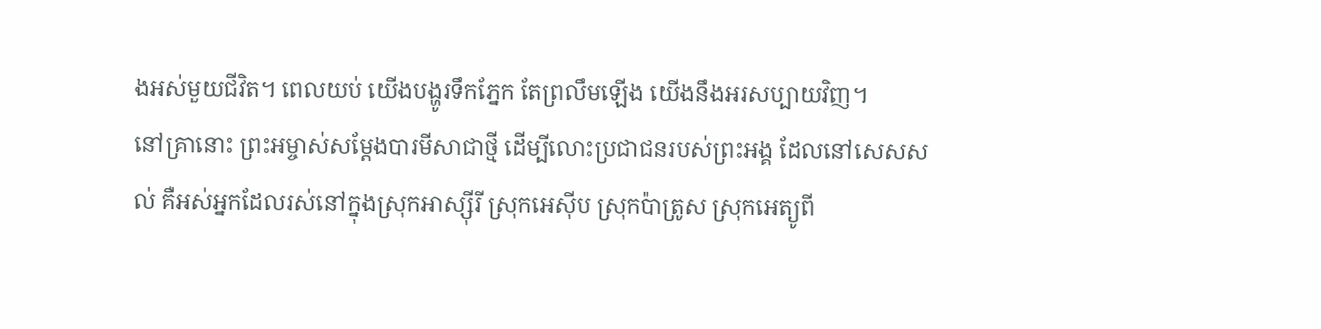ងអស់មួយជីវិត។ ពេលយប់ យើងបង្ហូរទឹកភ្នែក តែព្រលឹមឡើង យើងនឹងអរសប្បាយវិញ។
នៅគ្រានោះ ព្រះអម្ចាស់សម្តែងបារមីសាជាថ្មី ដើម្បីលោះប្រជាជនរបស់ព្រះអង្គ ដែលនៅសេសសល់ គឺអស់អ្នកដែលរស់នៅក្នុងស្រុកអាស្ស៊ីរី ស្រុកអេស៊ីប ស្រុកប៉ាត្រូស ស្រុកអេត្យូពី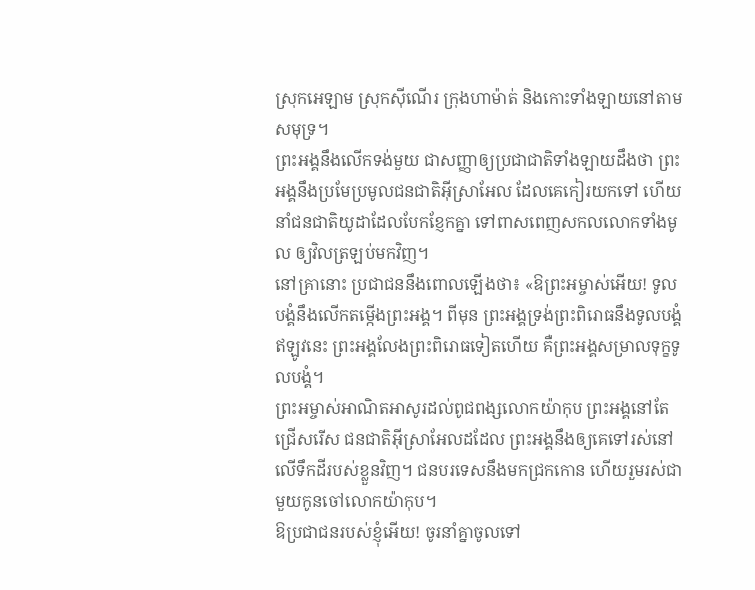ស្រុកអេឡាម ស្រុកស៊ីណើរ ក្រុងហាម៉ាត់ និងកោះទាំងឡាយនៅតាមសមុទ្រ។
ព្រះអង្គនឹងលើកទង់មួយ ជាសញ្ញាឲ្យប្រជាជាតិទាំងឡាយដឹងថា ព្រះអង្គនឹងប្រមែប្រមូលជនជាតិអ៊ីស្រាអែល ដែលគេកៀរយកទៅ ហើយនាំជនជាតិយូដាដែលបែកខ្ញែកគ្នា ទៅពាសពេញសកលលោកទាំងមូល ឲ្យវិលត្រឡប់មកវិញ។
នៅគ្រានោះ ប្រជាជននឹងពោលឡើងថា៖ «ឱព្រះអម្ចាស់អើយ! ទូលបង្គំនឹងលើកតម្កើងព្រះអង្គ។ ពីមុន ព្រះអង្គទ្រង់ព្រះពិរោធនឹងទូលបង្គំ ឥឡូវនេះ ព្រះអង្គលែងព្រះពិរោធទៀតហើយ គឺព្រះអង្គសម្រាលទុក្ខទូលបង្គំ។
ព្រះអម្ចាស់អាណិតអាសូរដល់ពូជពង្សលោកយ៉ាកុប ព្រះអង្គនៅតែជ្រើសរើស ជនជាតិអ៊ីស្រាអែលដដែល ព្រះអង្គនឹងឲ្យគេទៅរស់នៅលើទឹកដីរបស់ខ្លួនវិញ។ ជនបរទេសនឹងមកជ្រកកោន ហើយរួមរស់ជាមួយកូនចៅលោកយ៉ាកុប។
ឱប្រជាជនរបស់ខ្ញុំអើយ! ចូរនាំគ្នាចូលទៅ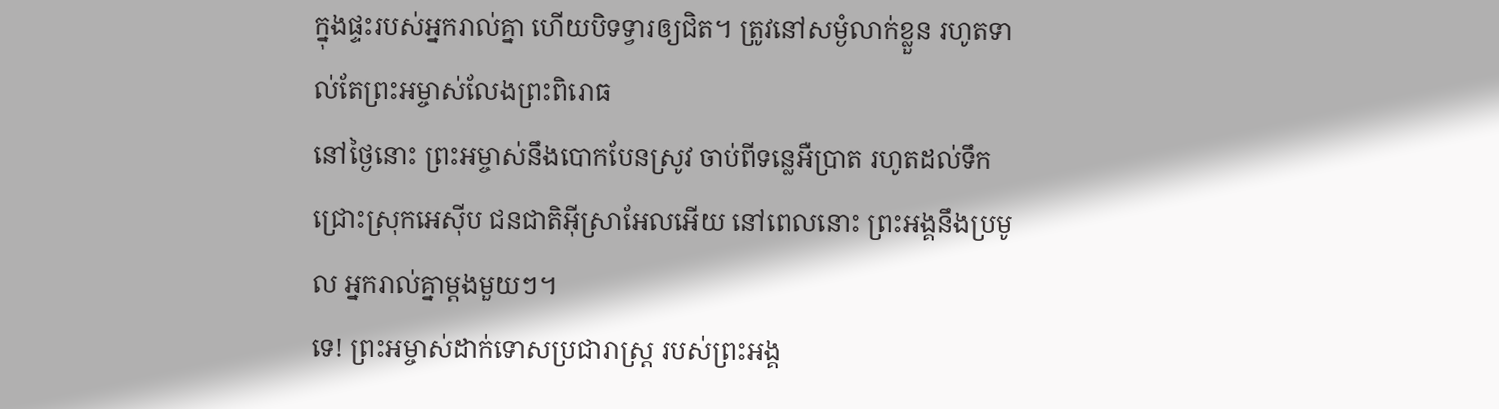ក្នុងផ្ទះរបស់អ្នករាល់គ្នា ហើយបិទទ្វារឲ្យជិត។ ត្រូវនៅសម្ងំលាក់ខ្លួន រហូតទាល់តែព្រះអម្ចាស់លែងព្រះពិរោធ
នៅថ្ងៃនោះ ព្រះអម្ចាស់នឹងបោកបែនស្រូវ ចាប់ពីទន្លេអឺប្រាត រហូតដល់ទឹកជ្រោះស្រុកអេស៊ីប ជនជាតិអ៊ីស្រាអែលអើយ នៅពេលនោះ ព្រះអង្គនឹងប្រមូល អ្នករាល់គ្នាម្ដងមួយៗ។
ទេ! ព្រះអម្ចាស់ដាក់ទោសប្រជារាស្ត្រ របស់ព្រះអង្គ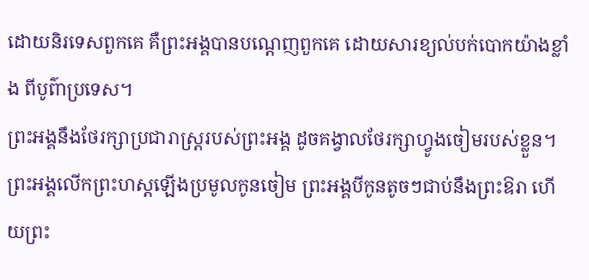ដោយនិរទេសពួកគេ គឺព្រះអង្គបានបណ្ដេញពួកគេ ដោយសារខ្យល់បក់បោកយ៉ាងខ្លាំង ពីបូព៌ាប្រទេស។
ព្រះអង្គនឹងថែរក្សាប្រជារាស្ត្ររបស់ព្រះអង្គ ដូចគង្វាលថែរក្សាហ្វូងចៀមរបស់ខ្លួន។ ព្រះអង្គលើកព្រះហស្ដឡើងប្រមូលកូនចៀម ព្រះអង្គបីកូនតូចៗជាប់នឹងព្រះឱរា ហើយព្រះ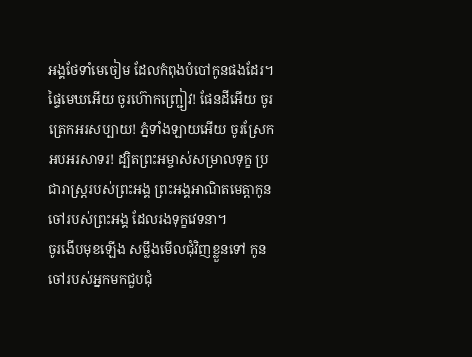អង្គថែទាំមេចៀម ដែលកំពុងបំបៅកូនផងដែរ។
ផ្ទៃមេឃអើយ ចូរហ៊ោកញ្ជ្រៀវ! ផែនដីអើយ ចូរត្រេកអរសប្បាយ! ភ្នំទាំងឡាយអើយ ចូរស្រែកអបអរសាទរ! ដ្បិតព្រះអម្ចាស់សម្រាលទុក្ខ ប្រជារាស្ត្ររបស់ព្រះអង្គ ព្រះអង្គអាណិតមេត្តាកូនចៅរបស់ព្រះអង្គ ដែលរងទុក្ខវេទនា។
ចូរងើបមុខឡើង សម្លឹងមើលជុំវិញខ្លួនទៅ កូនចៅរបស់អ្នកមកជួបជុំ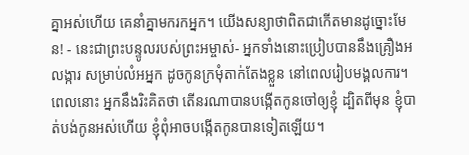គ្នាអស់ហើយ គេនាំគ្នាមករកអ្នក។ យើងសន្យាថាពិតជាកើតមានដូច្នោះមែន! - នេះជាព្រះបន្ទូលរបស់ព្រះអម្ចាស់- អ្នកទាំងនោះប្រៀបបាននឹងគ្រឿងអលង្ការ សម្រាប់លំអអ្នក ដូចកូនក្រមុំតាក់តែងខ្លួន នៅពេលរៀបមង្គលការ។
ពេលនោះ អ្នកនឹងរិះគិតថា តើនរណាបានបង្កើតកូនចៅឲ្យខ្ញុំ ដ្បិតពីមុន ខ្ញុំបាត់បង់កូនអស់ហើយ ខ្ញុំពុំអាចបង្កើតកូនបានទៀតឡើយ។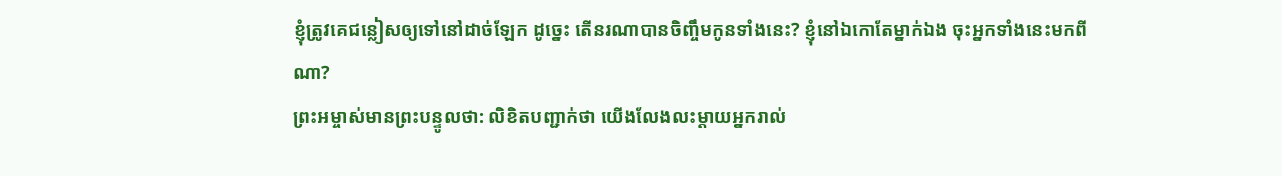ខ្ញុំត្រូវគេជន្លៀសឲ្យទៅនៅដាច់ឡែក ដូច្នេះ តើនរណាបានចិញ្ចឹមកូនទាំងនេះ? ខ្ញុំនៅឯកោតែម្នាក់ឯង ចុះអ្នកទាំងនេះមកពីណា?
ព្រះអម្ចាស់មានព្រះបន្ទូលថា: លិខិតបញ្ជាក់ថា យើងលែងលះម្ដាយអ្នករាល់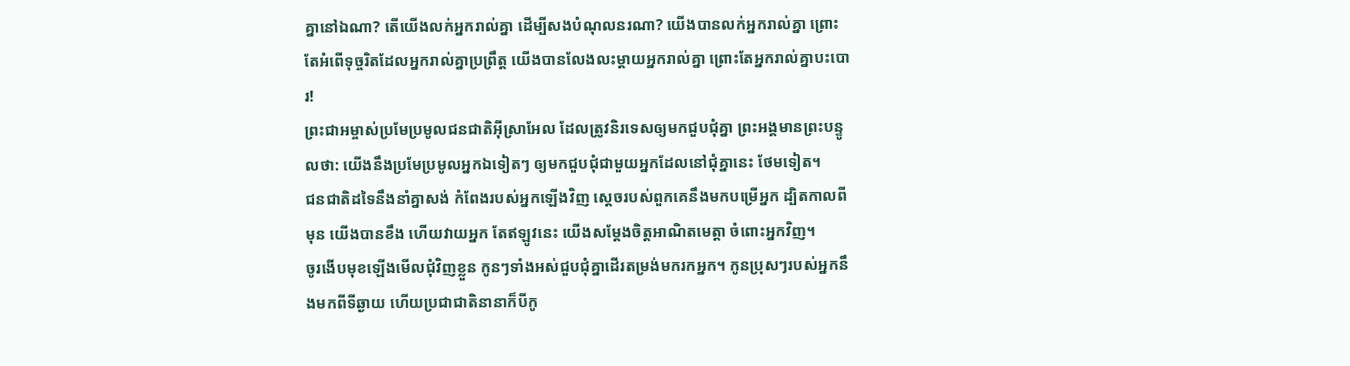គ្នានៅឯណា? តើយើងលក់អ្នករាល់គ្នា ដើម្បីសងបំណុលនរណា? យើងបានលក់អ្នករាល់គ្នា ព្រោះតែអំពើទុច្ចរិតដែលអ្នករាល់គ្នាប្រព្រឹត្ត យើងបានលែងលះម្ដាយអ្នករាល់គ្នា ព្រោះតែអ្នករាល់គ្នាបះបោរ!
ព្រះជាអម្ចាស់ប្រមែប្រមូលជនជាតិអ៊ីស្រាអែល ដែលត្រូវនិរទេសឲ្យមកជួបជុំគ្នា ព្រះអង្គមានព្រះបន្ទូលថា: យើងនឹងប្រមែប្រមូលអ្នកឯទៀតៗ ឲ្យមកជួបជុំជាមួយអ្នកដែលនៅជុំគ្នានេះ ថែមទៀត។
ជនជាតិដទៃនឹងនាំគ្នាសង់ កំពែងរបស់អ្នកឡើងវិញ ស្ដេចរបស់ពួកគេនឹងមកបម្រើអ្នក ដ្បិតកាលពីមុន យើងបានខឹង ហើយវាយអ្នក តែឥឡូវនេះ យើងសម្តែងចិត្តអាណិតមេត្តា ចំពោះអ្នកវិញ។
ចូរងើបមុខឡើងមើលជុំវិញខ្លួន កូនៗទាំងអស់ជួបជុំគ្នាដើរតម្រង់មករកអ្នក។ កូនប្រុសៗរបស់អ្នកនឹងមកពីទីឆ្ងាយ ហើយប្រជាជាតិនានាក៏បីកូ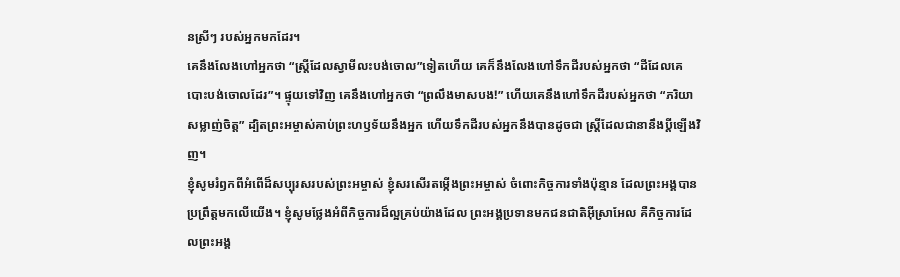នស្រីៗ របស់អ្នកមកដែរ។
គេនឹងលែងហៅអ្នកថា “ស្ត្រីដែលស្វាមីលះបង់ចោល”ទៀតហើយ គេក៏នឹងលែងហៅទឹកដីរបស់អ្នកថា “ដីដែលគេបោះបង់ចោលដែរ”។ ផ្ទុយទៅវិញ គេនឹងហៅអ្នកថា “ព្រលឹងមាសបង!” ហើយគេនឹងហៅទឹកដីរបស់អ្នកថា “ភរិយាសម្លាញ់ចិត្ត” ដ្បិតព្រះអម្ចាស់គាប់ព្រះហឫទ័យនឹងអ្នក ហើយទឹកដីរបស់អ្នកនឹងបានដូចជា ស្ត្រីដែលជានានឹងប្ដីឡើងវិញ។
ខ្ញុំសូមរំឭកពីអំពើដ៏សប្បុរសរបស់ព្រះអម្ចាស់ ខ្ញុំសរសើរតម្កើងព្រះអម្ចាស់ ចំពោះកិច្ចការទាំងប៉ុន្មាន ដែលព្រះអង្គបានប្រព្រឹត្តមកលើយើង។ ខ្ញុំសូមថ្លែងអំពីកិច្ចការដ៏ល្អគ្រប់យ៉ាងដែល ព្រះអង្គប្រទានមកជនជាតិអ៊ីស្រាអែល គឺកិច្ចការដែលព្រះអង្គ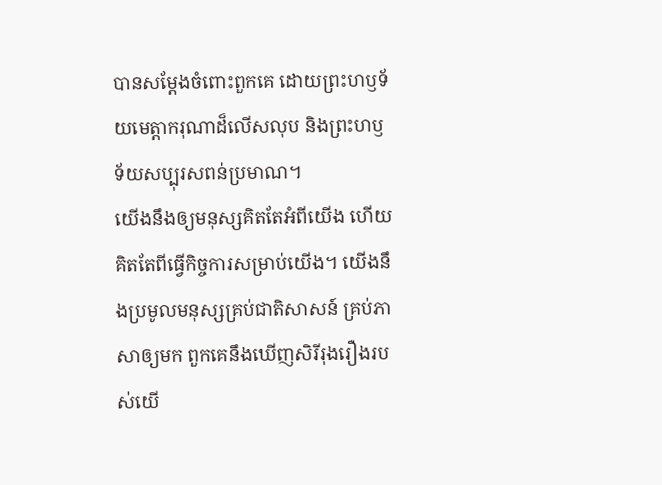បានសម្តែងចំពោះពួកគេ ដោយព្រះហឫទ័យមេត្តាករុណាដ៏លើសលុប និងព្រះហឫទ័យសប្បុរសពន់ប្រមាណ។
យើងនឹងឲ្យមនុស្សគិតតែអំពីយើង ហើយគិតតែពីធ្វើកិច្ចការសម្រាប់យើង។ យើងនឹងប្រមូលមនុស្សគ្រប់ជាតិសាសន៍ គ្រប់ភាសាឲ្យមក ពួកគេនឹងឃើញសិរីរុងរឿងរបស់យើ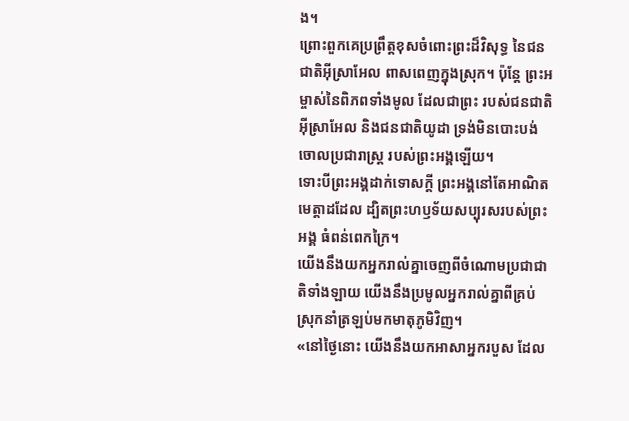ង។
ព្រោះពួកគេប្រព្រឹត្តខុសចំពោះព្រះដ៏វិសុទ្ធ នៃជនជាតិអ៊ីស្រាអែល ពាសពេញក្នុងស្រុក។ ប៉ុន្តែ ព្រះអម្ចាស់នៃពិភពទាំងមូល ដែលជាព្រះ របស់ជនជាតិអ៊ីស្រាអែល និងជនជាតិយូដា ទ្រង់មិនបោះបង់ចោលប្រជារាស្ត្រ របស់ព្រះអង្គឡើយ។
ទោះបីព្រះអង្គដាក់ទោសក្ដី ព្រះអង្គនៅតែអាណិតមេត្តាដដែល ដ្បិតព្រះហឫទ័យសប្បុរសរបស់ព្រះអង្គ ធំពន់ពេកក្រៃ។
យើងនឹងយកអ្នករាល់គ្នាចេញពីចំណោមប្រជាជាតិទាំងឡាយ យើងនឹងប្រមូលអ្នករាល់គ្នាពីគ្រប់ស្រុកនាំត្រឡប់មកមាតុភូមិវិញ។
«នៅថ្ងៃនោះ យើងនឹងយកអាសាអ្នករបួស ដែល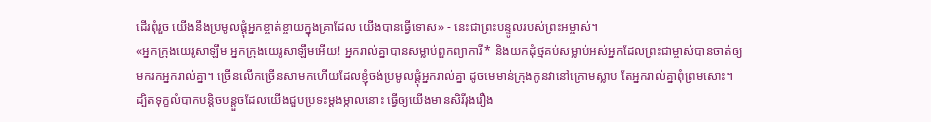ដើរពុំរួច យើងនឹងប្រមូលផ្ដុំអ្នកខ្ចាត់ខ្ចាយក្នុងគ្រាដែល យើងបានធ្វើទោស» - នេះជាព្រះបន្ទូលរបស់ព្រះអម្ចាស់។
«អ្នកក្រុងយេរូសាឡឹម អ្នកក្រុងយេរូសាឡឹមអើយ! អ្នករាល់គ្នាបានសម្លាប់ពួកព្យាការី* និងយកដុំថ្មគប់សម្លាប់អស់អ្នកដែលព្រះជាម្ចាស់បានចាត់ឲ្យមករកអ្នករាល់គ្នា។ ច្រើនលើកច្រើនសាមកហើយដែលខ្ញុំចង់ប្រមូលផ្ដុំអ្នករាល់គ្នា ដូចមេមាន់ក្រុងកូនវានៅក្រោមស្លាប តែអ្នករាល់គ្នាពុំព្រមសោះ។
ដ្បិតទុក្ខលំបាកបន្តិចបន្តួចដែលយើងជួបប្រទះម្ដងម្កាលនោះ ធ្វើឲ្យយើងមានសិរីរុងរឿង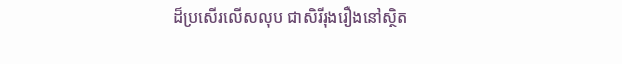ដ៏ប្រសើរលើសលុប ជាសិរីរុងរឿងនៅស្ថិត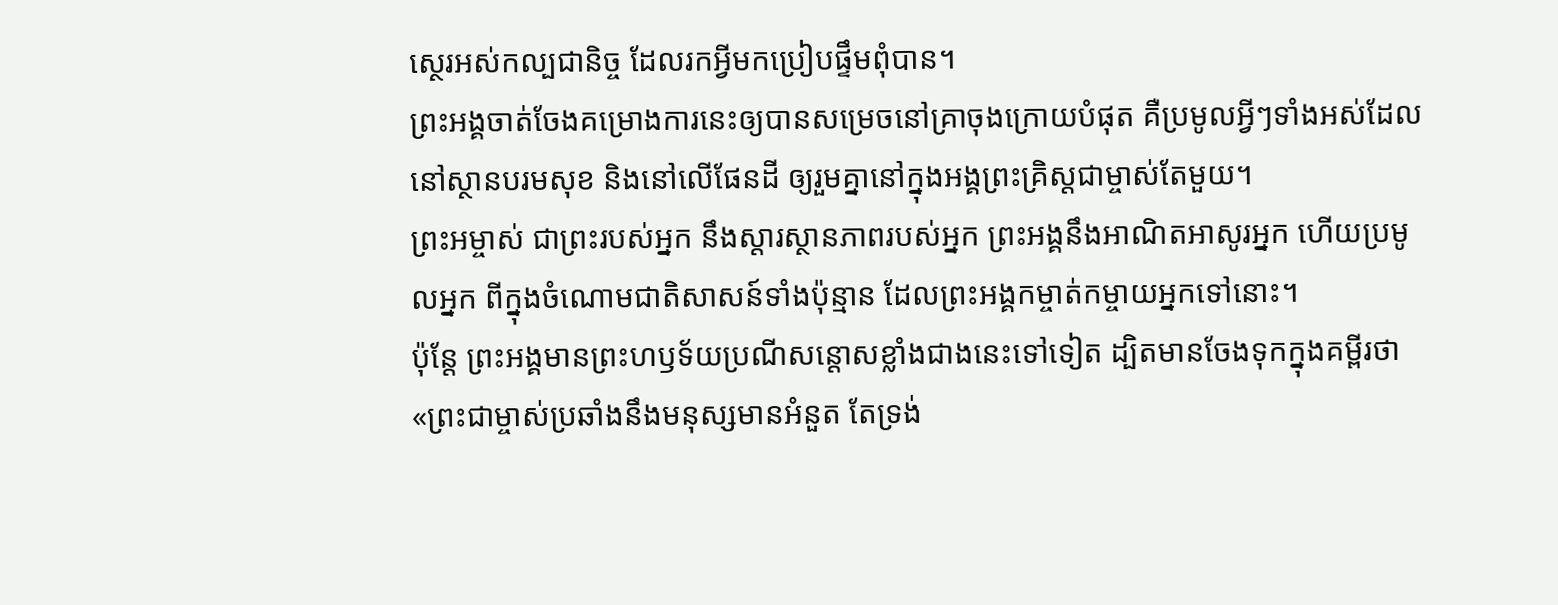ស្ថេរអស់កល្បជានិច្ច ដែលរកអ្វីមកប្រៀបផ្ទឹមពុំបាន។
ព្រះអង្គចាត់ចែងគម្រោងការនេះឲ្យបានសម្រេចនៅគ្រាចុងក្រោយបំផុត គឺប្រមូលអ្វីៗទាំងអស់ដែលនៅស្ថានបរមសុខ និងនៅលើផែនដី ឲ្យរួមគ្នានៅក្នុងអង្គព្រះគ្រិស្តជាម្ចាស់តែមួយ។
ព្រះអម្ចាស់ ជាព្រះរបស់អ្នក នឹងស្ដារស្ថានភាពរបស់អ្នក ព្រះអង្គនឹងអាណិតអាសូរអ្នក ហើយប្រមូលអ្នក ពីក្នុងចំណោមជាតិសាសន៍ទាំងប៉ុន្មាន ដែលព្រះអង្គកម្ចាត់កម្ចាយអ្នកទៅនោះ។
ប៉ុន្តែ ព្រះអង្គមានព្រះហឫទ័យប្រណីសន្ដោសខ្លាំងជាងនេះទៅទៀត ដ្បិតមានចែងទុកក្នុងគម្ពីរថា«ព្រះជាម្ចាស់ប្រឆាំងនឹងមនុស្សមានអំនួត តែទ្រង់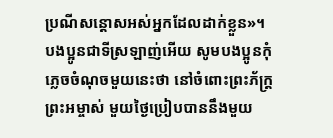ប្រណីសន្ដោសអស់អ្នកដែលដាក់ខ្លួន»។
បងប្អូនជាទីស្រឡាញ់អើយ សូមបងប្អូនកុំភ្លេចចំណុចមួយនេះថា នៅចំពោះព្រះភ័ក្ត្រព្រះអម្ចាស់ មួយថ្ងៃប្រៀបបាននឹងមួយ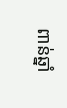ពាន់ឆ្នាំ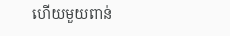ហើយមួយពាន់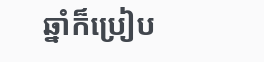ឆ្នាំក៏ប្រៀប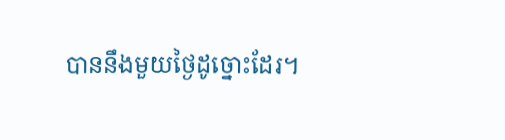បាននឹងមួយថ្ងៃដូច្នោះដែរ។